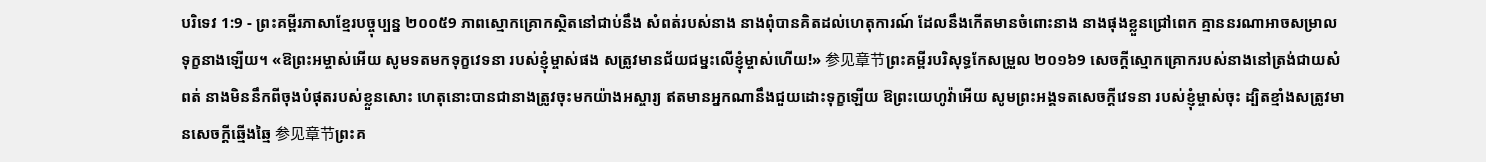បរិទេវ 1:9 - ព្រះគម្ពីរភាសាខ្មែរបច្ចុប្បន្ន ២០០៥9 ភាពស្មោកគ្រោកស្ថិតនៅជាប់នឹង សំពត់របស់នាង នាងពុំបានគិតដល់ហេតុការណ៍ ដែលនឹងកើតមានចំពោះនាង នាងផុងខ្លួនជ្រៅពេក គ្មាននរណាអាចសម្រាលទុក្ខនាងឡើយ។ «ឱព្រះអម្ចាស់អើយ សូមទតមកទុក្ខវេទនា របស់ខ្ញុំម្ចាស់ផង សត្រូវមានជ័យជម្នះលើខ្ញុំម្ចាស់ហើយ!» 参见章节ព្រះគម្ពីរបរិសុទ្ធកែសម្រួល ២០១៦9 សេចក្ដីស្មោកគ្រោករបស់នាងនៅត្រង់ជាយសំពត់ នាងមិននឹកពីចុងបំផុតរបស់ខ្លួនសោះ ហេតុនោះបានជានាងត្រូវចុះមកយ៉ាងអស្ចារ្យ ឥតមានអ្នកណានឹងជួយដោះទុក្ខឡើយ ឱព្រះយេហូវ៉ាអើយ សូមព្រះអង្គទតសេចក្ដីវេទនា របស់ខ្ញុំម្ចាស់ចុះ ដ្បិតខ្មាំងសត្រូវមានសេចក្ដីឆ្មើងឆ្មៃ 参见章节ព្រះគ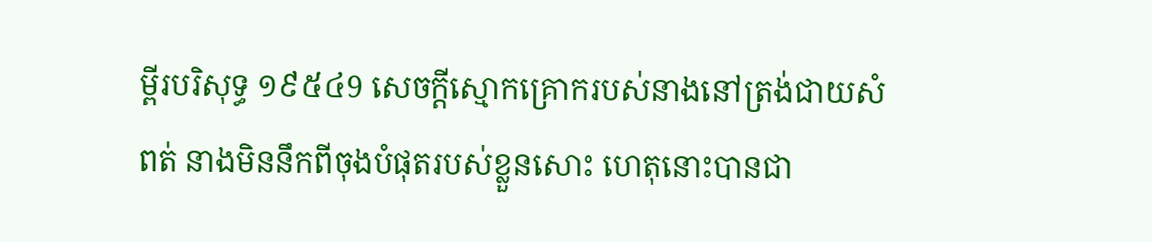ម្ពីរបរិសុទ្ធ ១៩៥៤9 សេចក្ដីស្មោកគ្រោករបស់នាងនៅត្រង់ជាយសំពត់ នាងមិននឹកពីចុងបំផុតរបស់ខ្លួនសោះ ហេតុនោះបានជា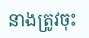នាងត្រូវចុះ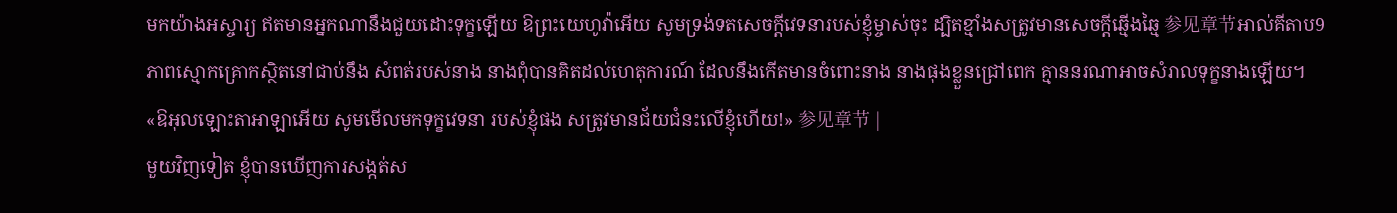មកយ៉ាងអស្ចារ្យ ឥតមានអ្នកណានឹងជួយដោះទុក្ខឡើយ ឱព្រះយេហូវ៉ាអើយ សូមទ្រង់ទតសេចក្ដីវេទនារបស់ខ្ញុំម្ចាស់ចុះ ដ្បិតខ្មាំងសត្រូវមានសេចក្ដីឆ្មើងឆ្មៃ 参见章节អាល់គីតាប9 ភាពស្មោកគ្រោកស្ថិតនៅជាប់នឹង សំពត់របស់នាង នាងពុំបានគិតដល់ហេតុការណ៍ ដែលនឹងកើតមានចំពោះនាង នាងផុងខ្លួនជ្រៅពេក គ្មាននរណាអាចសំរាលទុក្ខនាងឡើយ។ «ឱអុលឡោះតាអាឡាអើយ សូមមើលមកទុក្ខវេទនា របស់ខ្ញុំផង សត្រូវមានជ័យជំនះលើខ្ញុំហើយ!» 参见章节 |
មួយវិញទៀត ខ្ញុំបានឃើញការសង្កត់ស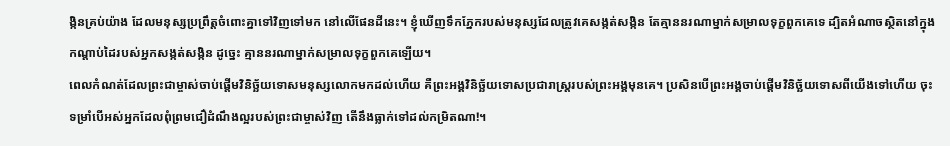ង្កិនគ្រប់យ៉ាង ដែលមនុស្សប្រព្រឹត្តចំពោះគ្នាទៅវិញទៅមក នៅលើផែនដីនេះ។ ខ្ញុំឃើញទឹកភ្នែករបស់មនុស្សដែលត្រូវគេសង្កត់សង្កិន តែគ្មាននរណាម្នាក់សម្រាលទុក្ខពួកគេទេ ដ្បិតអំណាចស្ថិតនៅក្នុងកណ្ដាប់ដៃរបស់អ្នកសង្កត់សង្កិន ដូច្នេះ គ្មាននរណាម្នាក់សម្រាលទុក្ខពួកគេឡើយ។
ពេលកំណត់ដែលព្រះជាម្ចាស់ចាប់ផ្តើមវិនិច្ឆ័យទោសមនុស្សលោកមកដល់ហើយ គឺព្រះអង្គវិនិច្ឆ័យទោសប្រជារាស្ដ្ររបស់ព្រះអង្គមុនគេ។ ប្រសិនបើព្រះអង្គចាប់ផ្ដើមវិនិច្ឆ័យទោសពីយើងទៅហើយ ចុះទម្រាំបើអស់អ្នកដែលពុំព្រមជឿដំណឹងល្អរបស់ព្រះជាម្ចាស់វិញ តើនឹងធ្លាក់ទៅដល់កម្រិតណា!។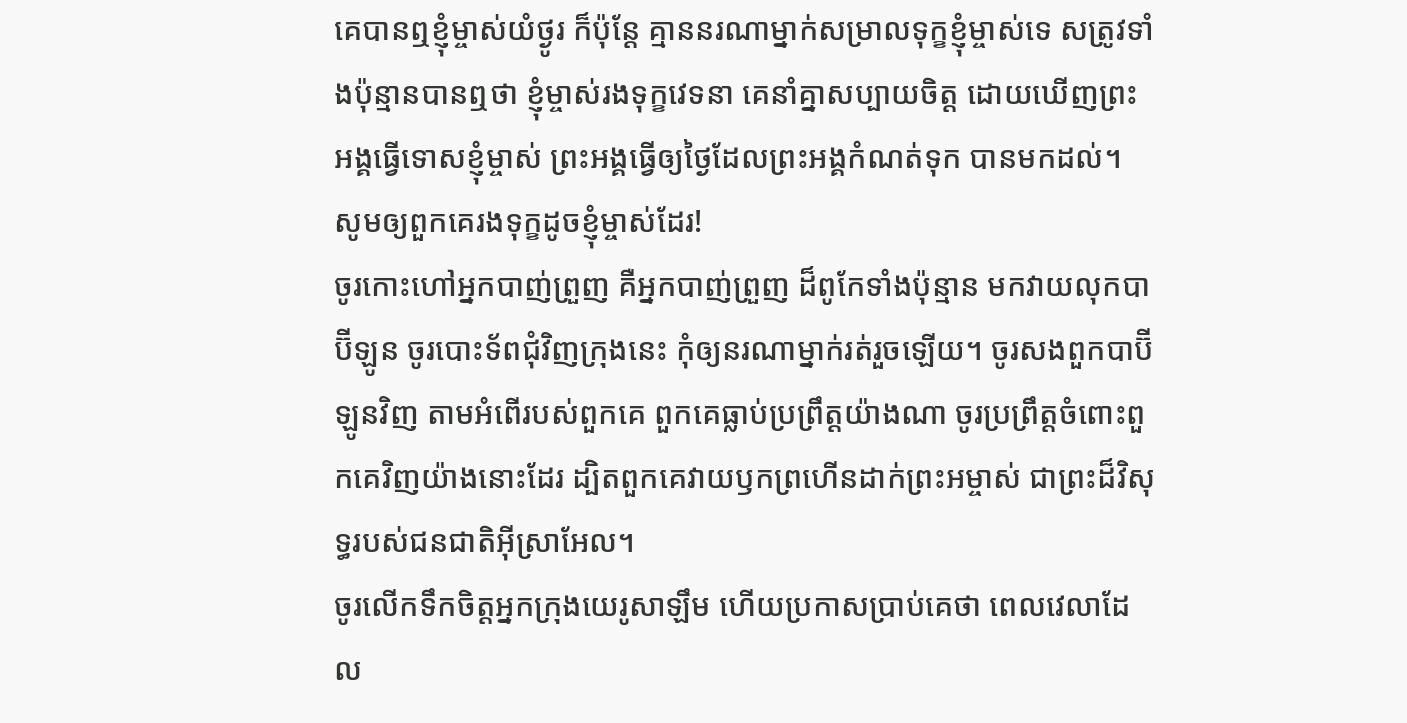គេបានឮខ្ញុំម្ចាស់យំថ្ងូរ ក៏ប៉ុន្តែ គ្មាននរណាម្នាក់សម្រាលទុក្ខខ្ញុំម្ចាស់ទេ សត្រូវទាំងប៉ុន្មានបានឮថា ខ្ញុំម្ចាស់រងទុក្ខវេទនា គេនាំគ្នាសប្បាយចិត្ត ដោយឃើញព្រះអង្គធ្វើទោសខ្ញុំម្ចាស់ ព្រះអង្គធ្វើឲ្យថ្ងៃដែលព្រះអង្គកំណត់ទុក បានមកដល់។ សូមឲ្យពួកគេរងទុក្ខដូចខ្ញុំម្ចាស់ដែរ!
ចូរកោះហៅអ្នកបាញ់ព្រួញ គឺអ្នកបាញ់ព្រួញ ដ៏ពូកែទាំងប៉ុន្មាន មកវាយលុកបាប៊ីឡូន ចូរបោះទ័ពជុំវិញក្រុងនេះ កុំឲ្យនរណាម្នាក់រត់រួចឡើយ។ ចូរសងពួកបាប៊ីឡូនវិញ តាមអំពើរបស់ពួកគេ ពួកគេធ្លាប់ប្រព្រឹត្តយ៉ាងណា ចូរប្រព្រឹត្តចំពោះពួកគេវិញយ៉ាងនោះដែរ ដ្បិតពួកគេវាយឫកព្រហើនដាក់ព្រះអម្ចាស់ ជាព្រះដ៏វិសុទ្ធរបស់ជនជាតិអ៊ីស្រាអែល។
ចូរលើកទឹកចិត្តអ្នកក្រុងយេរូសាឡឹម ហើយប្រកាសប្រាប់គេថា ពេលវេលាដែល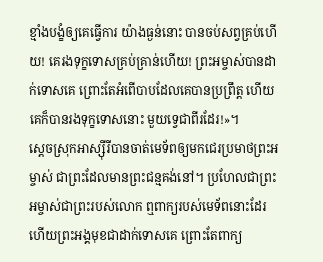ខ្មាំងបង្ខំឲ្យគេធ្វើការ យ៉ាងធ្ងន់នោះ បានចប់សព្វគ្រប់ហើយ! គេរងទុក្ខទោសគ្រប់គ្រាន់ហើយ! ព្រះអម្ចាស់បានដាក់ទោសគេ ព្រោះតែអំពើបាបដែលគេបានប្រព្រឹត្ត ហើយគេក៏បានរងទុក្ខទោសនោះ មួយទ្វេជាពីរដែរ!»។
ស្ដេចស្រុកអាស្ស៊ីរីបានចាត់មេទ័ពឲ្យមកជេរប្រមាថព្រះអម្ចាស់ ជាព្រះដែលមានព្រះជន្មគង់នៅ។ ប្រហែលជាព្រះអម្ចាស់ជាព្រះរបស់លោក ឮពាក្យរបស់មេទ័ពនោះដែរ ហើយព្រះអង្គមុខជាដាក់ទោសគេ ព្រោះតែពាក្យ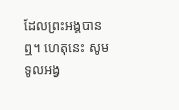ដែលព្រះអង្គបានឮ។ ហេតុនេះ សូមទូលអង្វ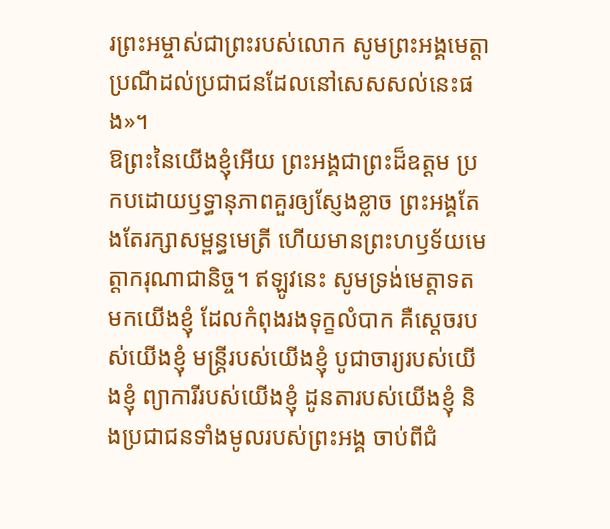រព្រះអម្ចាស់ជាព្រះរបស់លោក សូមព្រះអង្គមេត្តាប្រណីដល់ប្រជាជនដែលនៅសេសសល់នេះផង»។
ឱព្រះនៃយើងខ្ញុំអើយ ព្រះអង្គជាព្រះដ៏ឧត្ដម ប្រកបដោយឫទ្ធានុភាពគួរឲ្យស្ញែងខ្លាច ព្រះអង្គតែងតែរក្សាសម្ពន្ធមេត្រី ហើយមានព្រះហឫទ័យមេត្តាករុណាជានិច្ច។ ឥឡូវនេះ សូមទ្រង់មេត្តាទតមកយើងខ្ញុំ ដែលកំពុងរងទុក្ខលំបាក គឺស្ដេចរបស់យើងខ្ញុំ មន្ត្រីរបស់យើងខ្ញុំ បូជាចារ្យរបស់យើងខ្ញុំ ព្យាការីរបស់យើងខ្ញុំ ដូនតារបស់យើងខ្ញុំ និងប្រជាជនទាំងមូលរបស់ព្រះអង្គ ចាប់ពីជំ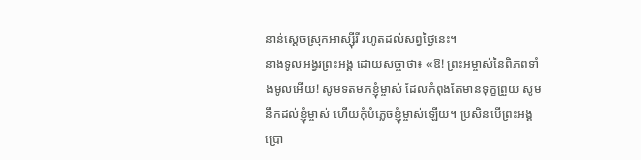នាន់ស្ដេចស្រុកអាស្ស៊ីរី រហូតដល់សព្វថ្ងៃនេះ។
នាងទូលអង្វរព្រះអង្គ ដោយសច្ចាថា៖ «ឱ! ព្រះអម្ចាស់នៃពិភពទាំងមូលអើយ! សូមទតមកខ្ញុំម្ចាស់ ដែលកំពុងតែមានទុក្ខព្រួយ សូមនឹកដល់ខ្ញុំម្ចាស់ ហើយកុំបំភ្លេចខ្ញុំម្ចាស់ឡើយ។ ប្រសិនបើព្រះអង្គប្រោ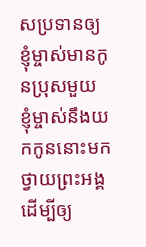សប្រទានឲ្យខ្ញុំម្ចាស់មានកូនប្រុសមួយ ខ្ញុំម្ចាស់នឹងយកកូននោះមកថ្វាយព្រះអង្គ ដើម្បីឲ្យ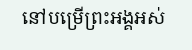នៅបម្រើព្រះអង្គអស់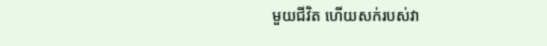មួយជីវិត ហើយសក់របស់វា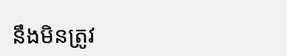នឹងមិនត្រូវ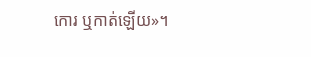កោរ ឬកាត់ឡើយ»។